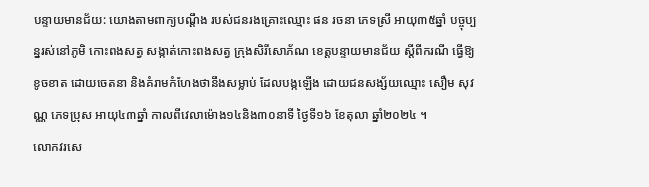បន្ទាយមានជ័យ: យោងតាមពាក្យបណ្ដឹង របស់ជនរងគ្រោះឈ្មោះ ផន រចនា ភេទស្រី ឣាយុ៣៥ឆ្នាំ បច្ចុប្បន្នរស់នៅភូមិ កោះពងសត្វ សង្កាត់កោះពងសត្វ ក្រុងសិរីសោភ័ណ ខេត្តបន្ទាយមានជ័យ ស្ដីពីករណី ធ្វើឱ្យខូចខាត ដោយចេតនា និងគំរាមកំហែងថានឹងសម្លាប់ ដែលបង្កឡើង ដោយជនសង្ស័យឈ្មោះ សឿម សុវណ្ណ ភេទប្រុស ឣាយុ៤៣ឆ្នាំ កាលពីវេលាម៉ោង១៤និង៣០នាទី ថ្ងៃទី១៦ ខែតុលា ឆ្នាំ២០២៤ ។
លោកវរសេ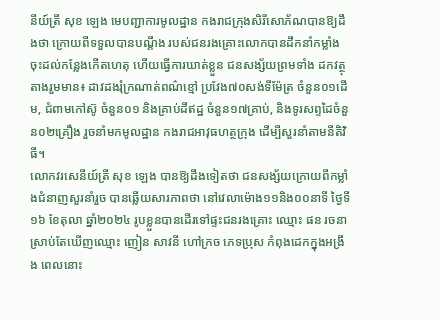នីយ៍ត្រី សុខ ឡេង មេបញ្ជាការមូលដ្ឋាន កងរាជក្រុងសិរីសោភ័ណបានឱ្យដឹងថា ក្រោយពីទទួលបានបណ្ដឹង របស់ជនរងគ្រោះលោកបានដឹកនាំកម្លាំង ចុះដល់កន្លែងកើតហេតុ ហើយធ្វើការឃាត់ខ្លួន ជនសង្ស័យព្រមទាំង ដកវត្ថុតាងរួមមាន៖ ដាវដងរុំក្រណាត់ពណ៌ខ្មៅ ប្រវែង៧០សង់ទីម៉ែត្រ ចំនួន០១ដើម, ជំពាមកៅស៊ូ ចំនួន០១ និងគ្រាប់ដីឥដ្ឋ ចំនួន១៧គ្រាប់, និងទូរសព្ទដៃចំនួន០២គ្រឿង រួចនាំមកមូលដ្ឋាន កងរាជឣាវុធហត្ថក្រុង ដើម្បីសួរនាំតាមនីតិវិធី។
លោកវរសេនីយ៍ត្រី សុខ ឡេង បានឱ្យដឹងទៀតថា ជនសង្ស័យក្រោយពីកម្លាំងជំនាញសួរនាំរួច បានឆ្លើយសារភាពថា នៅវេលាម៉ោង១១និង០០នាទី ថ្ងៃទី១៦ ខែតុលា ឆ្នាំ២០២៤ រូបខ្លួនបានដើរទៅផ្ទះជនរងគ្រោះ ឈ្មោះ ផន រចនា ស្រាប់តែឃើញឈ្មោះ ញៀន សាវនី ហៅក្រច ភេទប្រុស កំពុងដេកក្នុងឣង្រឹង ពេលនោះ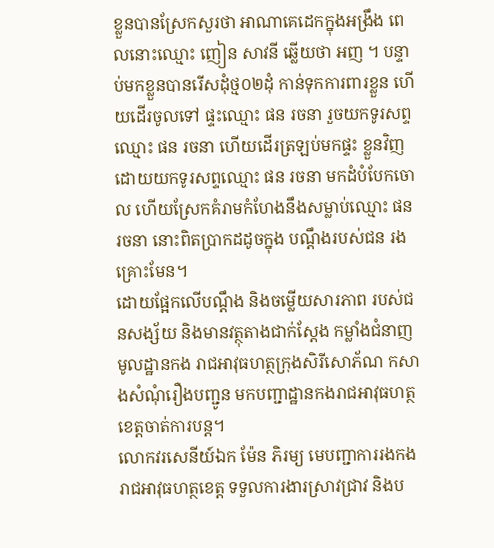ខ្លួនបានស្រែកសួរថា ឣាណាគេដេកក្នុងឣង្រឹង ពេលនោះឈ្មោះ ញៀន សាវនី ឆ្លើយថា ឣញ ។ បន្ទាប់មកខ្លួនបានរើសដុំថ្ម០២ដុំ កាន់ទុកការពារខ្លួន ហើយដើរចូលទៅ ផ្ទះឈ្មោះ ផន រចនា រួចយកទូរសព្ទឈ្មោះ ផន រចនា ហើយដើរត្រឡប់មកផ្ទះ ខ្លួនវិញដោយយកទូរសព្ទឈ្មោះ ផន រចនា មកដំបំបែកចោល ហើយស្រែកគំរាមកំហែងនឹងសម្លាប់ឈ្មោះ ផន រចនា នោះពិតប្រាកដដូចក្នុង បណ្ដឹងរបស់ជន រងគ្រោះមែន។
ដោយផ្អែកលើបណ្ដឹង និងចម្លើយសារភាព របស់ជនសង្ស័យ និងមានវត្ថុតាងជាក់ស្ដែង កម្លាំងជំនាញមូលដ្ឋានកង រាជឣាវុធហត្ថក្រុងសិរីសោភ័ណ កសាងសំណុំរឿងបញ្ជូន មកបញ្ជាដ្ឋានកងរាជឣាវុធហត្ថខេត្តចាត់ការបន្ត។
លោកវរសេនីយ៍ឯក ម៉ែន ភិរម្យ មេបញ្ជាការរងកងរាជឣាវុធហត្ថខេត្ត ទទួលការងារស្រាវជ្រាវ និងប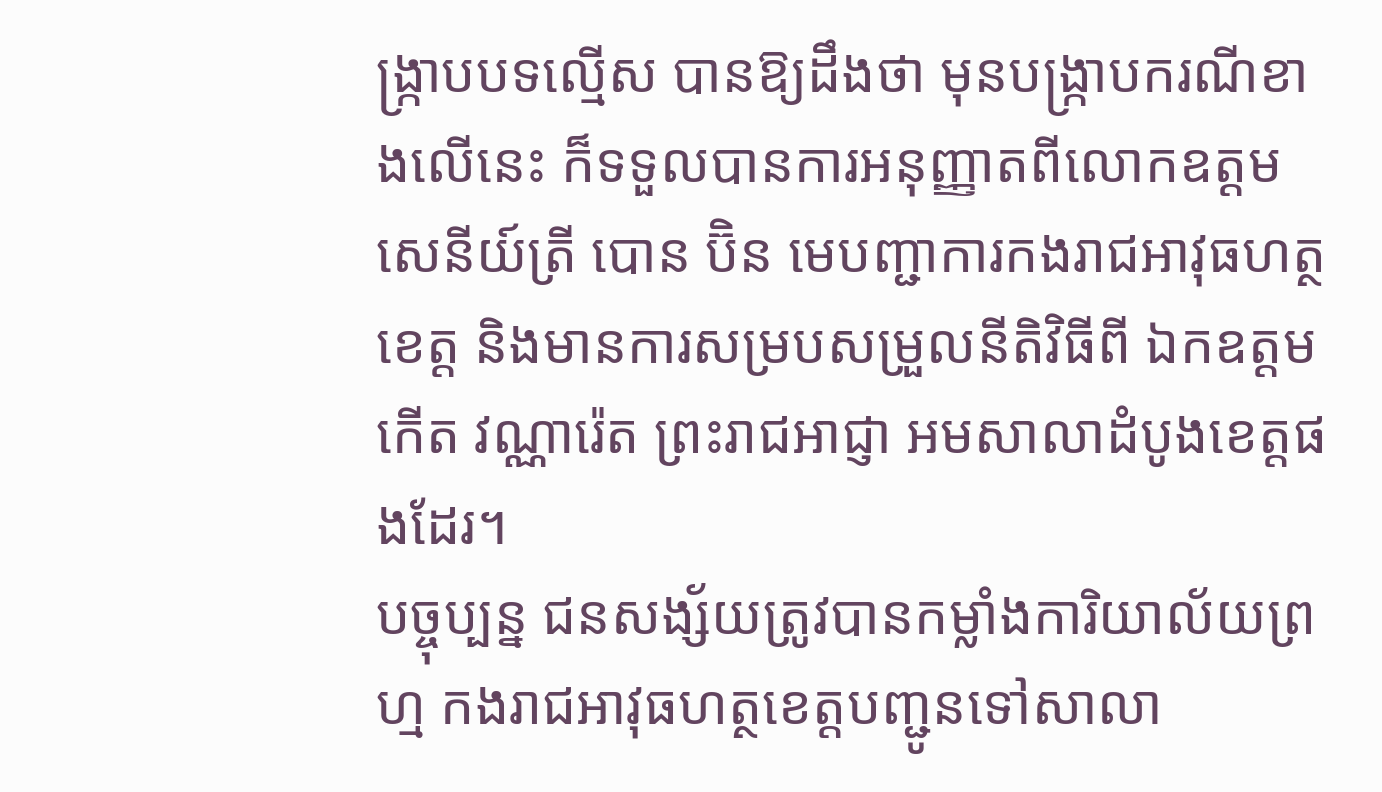ង្ក្រាបបទល្មើស បានឱ្យដឹងថា មុនបង្រ្កាបករណីខាងលើនេះ ក៏ទទួលបានការឣនុញ្ញាតពីលោកឧត្ដមសេនីយ៍ត្រី បោន ប៊ិន មេបញ្ជាការកងរាជឣាវុធហត្ថខេត្ត និងមានការសម្របសម្រួលនីតិវិធីពី ឯកឧត្ដម កើត វណ្ណារ៉េត ព្រះរាជឣាជ្ញា ឣមសាលាដំបូងខេត្តផងដែរ។
បច្ចុប្បន្ន ជនសង្ស័យត្រូវបានកម្លាំងការិយាល័យព្រហ្ម កងរាជឣាវុធហត្ថខេត្តបញ្ជូនទៅសាលា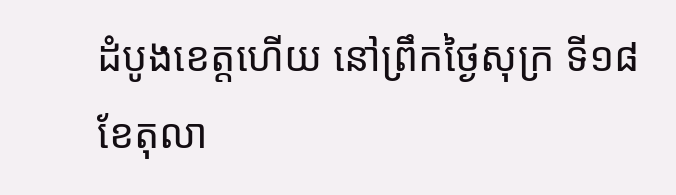ដំបូងខេត្តហើយ នៅព្រឹកថ្ងៃសុក្រ ទី១៨ ខែតុលា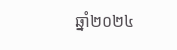ឆ្នាំ២០២៤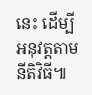នេះ ដើម្បីឣនុវត្តតាមនីតិវិធី៕